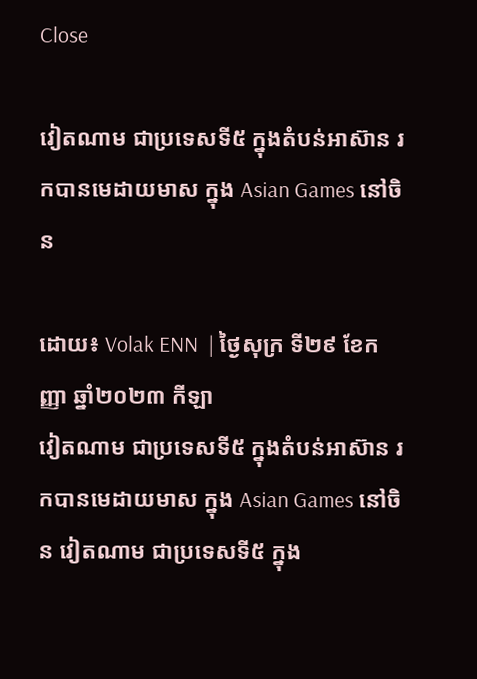Close

វៀតណាម ជាប្រទេសទី៥ ក្នុងតំបន់អាស៊ាន រកបានមេដាយមាស ក្នុង Asian Games នៅចិន

ដោយ៖ Volak ENN  | ថ្ងៃសុក្រ ទី២៩ ខែកញ្ញា ឆ្នាំ២០២៣ កីឡា
វៀតណាម ជាប្រទេសទី៥ ក្នុងតំបន់អាស៊ាន រកបានមេដាយមាស ក្នុង Asian Games នៅចិន វៀតណាម ជាប្រទេសទី៥ ក្នុង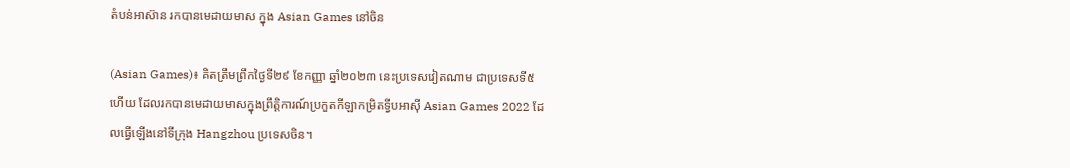តំបន់អាស៊ាន រកបានមេដាយមាស ក្នុង Asian Games នៅចិន

(Asian Games)៖ គិតត្រឹមព្រឹកថ្ងៃទី២៩ ខែកញ្ញា ឆ្នាំ២០២៣ នេះប្រទេសវៀតណាម ជាប្រទេសទី៥ ហើយ ដែលរកបានមេដាយមាសក្នុងព្រឹត្តិការណ៍ប្រកួតកីឡាកម្រិតទ្វីបអាស៊ី Asian Games 2022 ដែលធ្វើឡើងនៅទីក្រុង Hangzhou ប្រទេសចិន។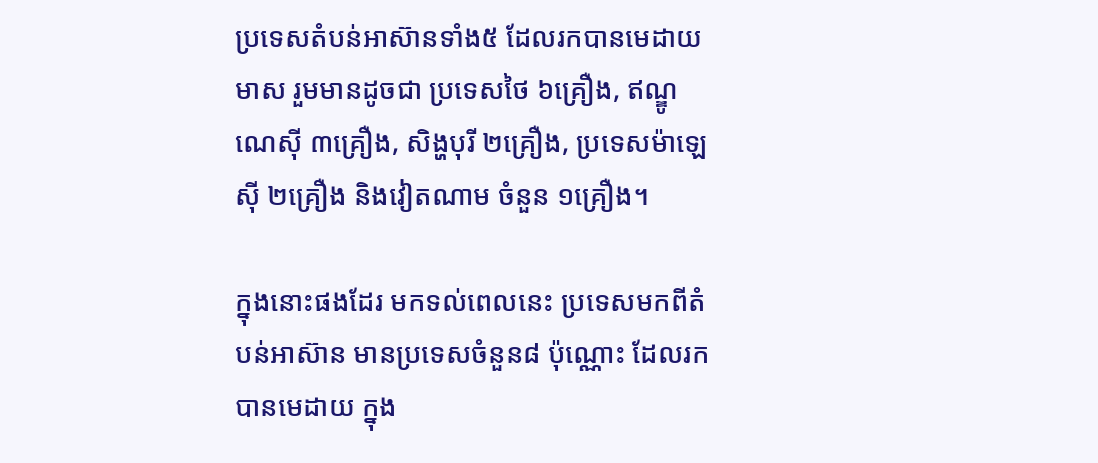ប្រទេសតំបន់អាស៊ានទាំង៥ ដែលរកបានមេដាយមាស រួមមានដូចជា ប្រទេសថៃ ៦គ្រឿង, ឥណ្ឌូណេស៊ី ៣គ្រឿង, សិង្ហបុរី ២គ្រឿង, ប្រទេសម៉ាឡេស៊ី ២គ្រឿង និងវៀតណាម ចំនួន ១គ្រឿង។

ក្នុងនោះផងដែរ មកទល់ពេលនេះ ប្រទេសមកពីតំបន់អាស៊ាន មានប្រទេសចំនួន៨ ប៉ុណ្ណោះ ដែលរកបានមេដាយ ក្នុង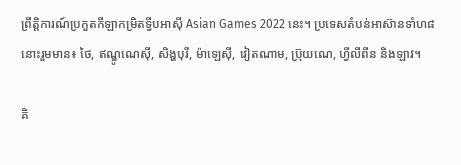ព្រឹត្តិការណ៍ប្រកួតកីឡាកម្រិតទ្វីបអាស៊ី Asian Games 2022 នេះ។ ប្រទេសតំបន់អាស៊ានទាំហ៨នោះរួមមាន៖ ថៃ, ឥណ្ឌូណេស៊ី, សិង្ហបុរី, ម៉ាឡេស៊ី, វៀតណាម, ប្រ៊ុយណេ, ហ្វីលីពីន និងឡាវ។

គិ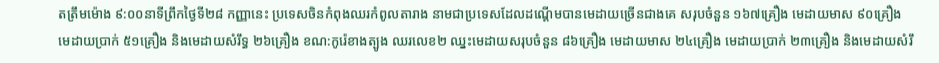តត្រឹមម៉ោង ៩:០០នាទីព្រឹកថ្ងៃទី២៨ កញ្ញានេះ ប្រទេសចិនកំពុងឈរកំពូលតារាង នាមជាប្រទេសដែលដណ្ដើមបានមេដាយច្រើនជាងគេ សរុបចំនួន ១៦៧គ្រឿង មេដាយមាស ៩០គ្រឿង មេដាយប្រាក់ ៥១គ្រឿង និងមេដាយសំរឹទ្ធ ២៦គ្រឿង ខណ:កូរ៉េខាងត្បូង ឈរលេខ២ ឈ្នះមេដាយសរុបចំនួន ៨៦គ្រឿង មេដាយមាស ២៤គ្រឿង មេដាយប្រាក់ ២៣គ្រឿង និងមេដាយសំរឹ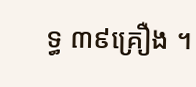ទ្ធ ៣៩គ្រឿង ។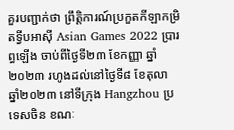គួរបញ្ជាក់ថា ព្រឹត្តិការណ៍ប្រកួតកីឡាកម្រិតទ្វីបអាស៊ី Asian Games 2022 ប្រារព្ធឡើង ចាប់ពីថ្ងៃទី២៣ ខែកញ្ញា ឆ្នាំ២០២៣ រហូងដល់នៅថ្ងៃទី៨ ខែតុលា ឆ្នាំ២០២៣ នៅទីក្រុង Hangzhou ប្រទេសចិន ខណៈ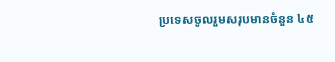ប្រទេសចូលរួមសរុបមានចំនួន ៤៥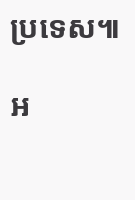ប្រទេស៕

អ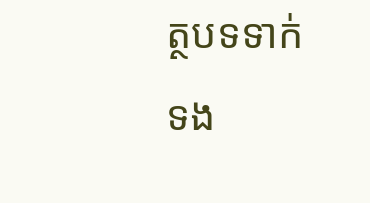ត្ថបទទាក់ទង